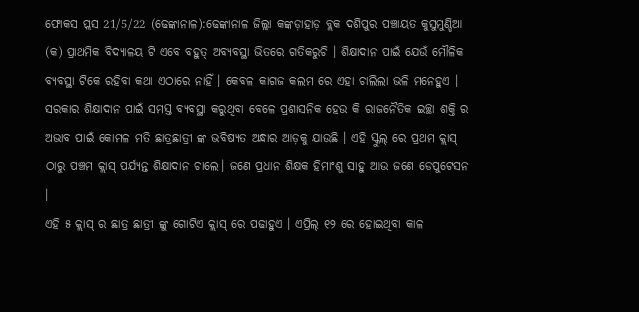ଫୋକସ ପ୍ଲସ 21/5/22 (ଢେଙ୍କାନାଳ):ଢେଙ୍କାନାଳ ଜିଲ୍ଲା କଙ୍କଡ଼ାହାଡ଼ ବ୍ଲକ ଦଶିପୁର ପଞ୍ଚାୟତ କୁସୁମୁଣ୍ଡିଆ (କ) ପ୍ରାଥମିକ ବିଦ୍ୟାଳୟ ଟି ଏବେ ବହୁତ୍ ଅବ୍ୟବସ୍ଥା ଭିତରେ ଗତିକରୁଚି । ଶିକ୍ଷାଦାନ ପାଇଁ ଯେଉଁ ମୌଳିକ ବ୍ୟବସ୍ଥା ଟିକେ ରହିବା କଥା ଏଠାରେ ନାହିଁ । କେବଳ କାଗଜ କଲମ ରେ ଏହା ଚାଲିଲା ଭଳି ମନେହୁଏ । ସରକାର ଶିକ୍ଷାଦାନ ପାଇଁ ସମସ୍ତ ବ୍ୟବସ୍ଥା କରୁଥିବା ବେଳେ ପ୍ରଶାସନିକ ହେଉ କି ରାଜନୈତିକ ଇଚ୍ଛା ଶକ୍ତି ର ଅଭାବ ପାଇଁ କୋମଳ ମତି ଛାତ୍ରଛାତ୍ରୀ ଙ୍କ ଭବିଷ୍ୟତ ଅନ୍ଧାର ଆଡ଼କୁ ଯାଉଛି । ଏହି ସ୍କୁଲ୍ ରେ ପ୍ରଥମ କ୍ଲାସ୍ ଠାରୁ ପଞ୍ଚମ କ୍ଲାସ୍ ପର୍ଯ୍ୟନ୍ତ ଶିକ୍ଷାଦାନ ଚାଲେ। ଜଣେ ପ୍ରଧାନ ଶିକ୍ଷକ ହିମାଂଶୁ ସାହୁ ଆଉ ଜଣେ ଡେପୁଟେସନ ।
ଏହି ୫ କ୍ଲାସ୍ ର ଛାତ୍ର ଛାତ୍ରୀ ଙ୍କୁ ଗୋଟିଏ କ୍ଲାସ୍ ରେ ପଢାହୁଏ । ଏପ୍ରିଲ୍ ୧୨ ରେ ହୋଇଥିବା କାଳ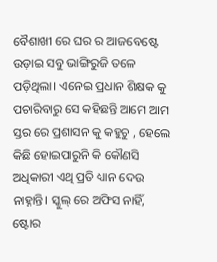ବୈଶାଖୀ ରେ ଘର ର ଆଜବେଷ୍ଟେ ଉଡ଼ାଇ ସବୁ ଭାଙ୍ଗିରୁଜି ତଳେ ପଡ଼ିଥିଲା। ଏନେଇ ପ୍ରଧାନ ଶିକ୍ଷକ କୁ ପଚାରିବାରୁ ସେ କହିଛନ୍ତି ଆମେ ଆମ ସ୍ତର ରେ ପ୍ରଶାସନ କୁ କହୁଚୁ , ହେଲେ କିଛି ହୋଇପାରୁନି କି କୌଣସି ଅଧିକାରୀ ଏଥି ପ୍ରତି ଧ୍ୟାନ ଦେଉ ନାହ୍ନାନ୍ତି। ସ୍କୁଲ୍ ରେ ଅଫିସ ନାହିଁ, ଷ୍ଟୋର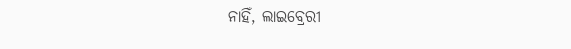ନାହିଁ, ଲାଇବ୍ରେରୀ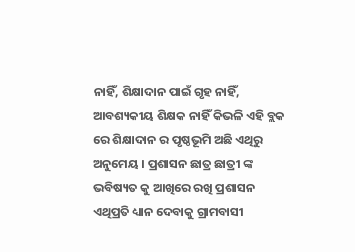ନାହିଁ, ଶିକ୍ଷାଦାନ ପାଇଁ ଗୃହ ନାହିଁ, ଆବଶ୍ୟକୀୟ ଶିକ୍ଷକ ନାହିଁ କିଭଳି ଏହି ବ୍ଲକ ରେ ଶିକ୍ଷାଦାନ ର ପୃଷ୍ଠଭୂମି ଅଛି ଏଥିରୁ ଅନୁମେୟ । ପ୍ରଶାସନ ଛାତ୍ର ଛାତ୍ରୀ ଙ୍କ ଭବିଷ୍ୟତ କୁ ଆଖିରେ ରଖି ପ୍ରଶାସନ ଏଥିପ୍ରତି ଧ୍ୟାନ ଦେବାକୁ ଗ୍ରାମବାସୀ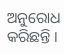ଅନୁରୋଧ କରିଛନ୍ତି ।